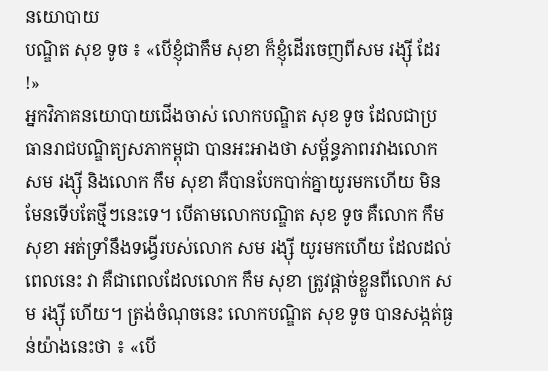នយោបាយ
បណ្ឌិត សុខ ទូច ៖ «បើខ្ញុំជាកឹម សុខា ក៏ខ្ញុំដើរចេញពីសម រង្ស៊ី ដែរ !»
អ្នកវិភាគនយោបាយជើងចាស់ លោកបណ្ឌិត សុខ ទូច ដែលជាប្រធានរាជបណ្ឌិត្យសភាកម្ពុជា បានអះអាងថា សម្ព័ន្ធភាពរវាងលោក សម រង្ស៊ី និងលោក កឹម សុខា គឺបានបែកបាក់គ្នាយូរមកហើយ មិនមែនទើបតែថ្មីៗនេះទេ។ បើតាមលោកបណ្ឌិត សុខ ទូច គឺលោក កឹម សុខា អត់ទ្រាំនឹងទង្វើរបស់លោក សម រង្ស៊ី យូរមកហើយ ដែលដល់ពេលនេះ វា គឺជាពេលដែលលោក កឹម សុខា ត្រូវផ្តាច់ខ្លួនពីលោក សម រង្ស៊ី ហើយ។ ត្រង់ចំណុចនេះ លោកបណ្ឌិត សុខ ទូច បានសង្កត់ធ្ងន់យ៉ាងនេះថា ៖ «បើ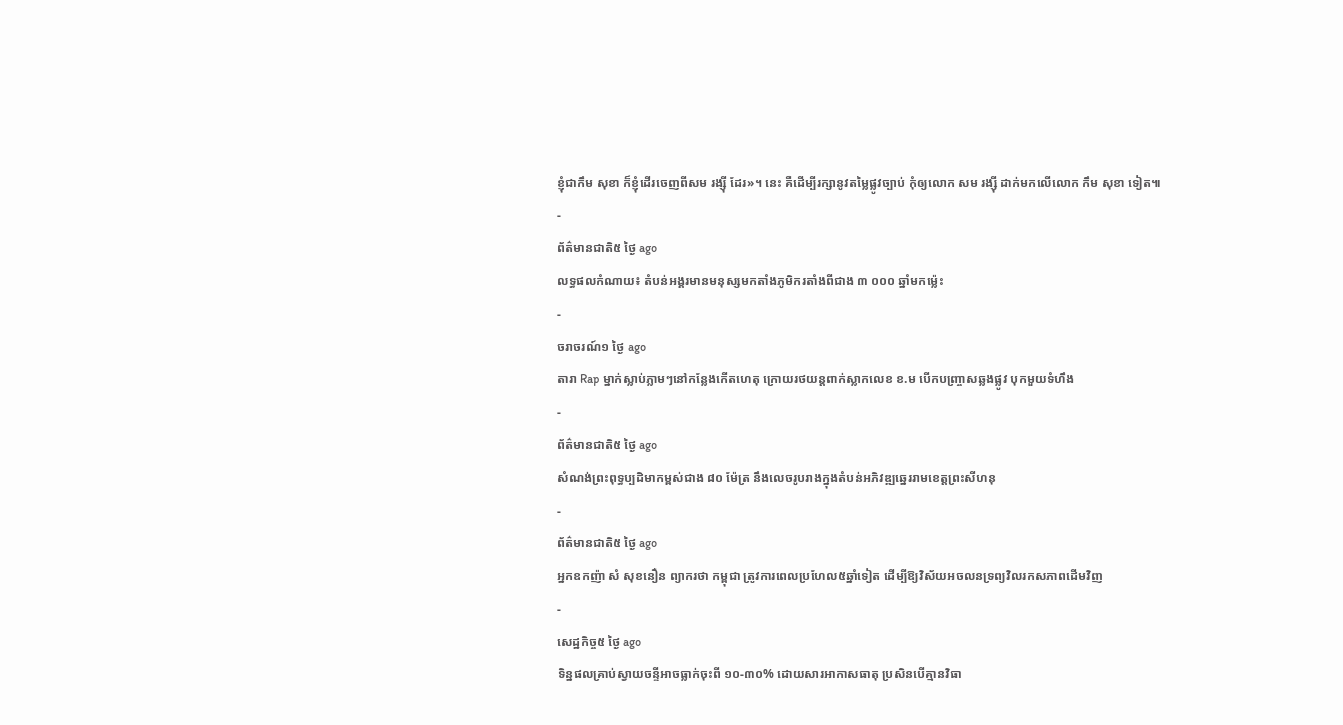ខ្ញុំជាកឹម សុខា ក៏ខ្ញុំដើរចេញពីសម រង្ស៊ី ដែរ»។ នេះ គឺដើម្បីរក្សានូវតម្លៃផ្លូវច្បាប់ កុំឲ្យលោក សម រង្ស៊ី ដាក់មកលើលោក កឹម សុខា ទៀត៕
-
ព័ត៌មានជាតិ៥ ថ្ងៃ ago
លទ្ធផលកំណាយ៖ តំបន់អង្គរមានមនុស្សមកតាំងភូមិករតាំងពីជាង ៣ ០០០ ឆ្នាំមកម្ល៉េះ
-
ចរាចរណ៍១ ថ្ងៃ ago
តារា Rap ម្នាក់ស្លាប់ភ្លាមៗនៅកន្លែងកើតហេតុ ក្រោយរថយន្ដពាក់ស្លាកលេខ ខ.ម បើកបញ្ច្រាសឆ្លងផ្លូវ បុកមួយទំហឹង
-
ព័ត៌មានជាតិ៥ ថ្ងៃ ago
សំណង់ព្រះពុទ្ធប្បដិមាកម្ពស់ជាង ៨០ ម៉ែត្រ នឹងលេចរូបរាងក្នុងតំបន់អភិវឌ្ឍឆ្នេររាមខេត្តព្រះសីហនុ
-
ព័ត៌មានជាតិ៥ ថ្ងៃ ago
អ្នកឧកញ៉ា សំ សុខនឿន ព្យាករថា កម្ពុជា ត្រូវការពេលប្រហែល៥ឆ្នាំទៀត ដើម្បីឱ្យវិស័យអចលនទ្រព្យវិលរកសភាពដើមវិញ
-
សេដ្ឋកិច្ច៥ ថ្ងៃ ago
ទិន្នផលគ្រាប់ស្វាយចន្ទីអាចធ្លាក់ចុះពី ១០-៣០% ដោយសារអាកាសធាតុ ប្រសិនបើគ្មានវិធា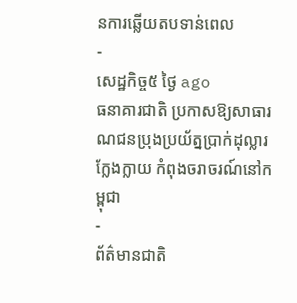នការឆ្លើយតបទាន់ពេល
-
សេដ្ឋកិច្ច៥ ថ្ងៃ ago
ធនាគារជាតិ ប្រកាសឱ្យសាធារណជនប្រុងប្រយ័ត្នប្រាក់ដុល្លារក្លែងក្លាយ កំពុងចរាចរណ៍នៅកម្ពុជា
-
ព័ត៌មានជាតិ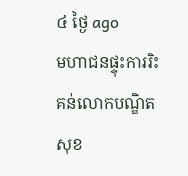៤ ថ្ងៃ ago
មហាជនផ្ទុះការរិះគន់លោកបណ្ឌិត សុខ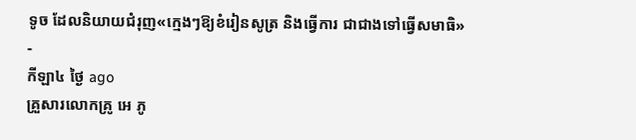ទូច ដែលនិយាយជំរុញ«ក្មេងៗឱ្យខំរៀនសូត្រ និងធ្វើការ ជាជាងទៅធ្វើសមាធិ»
-
កីឡា៤ ថ្ងៃ ago
គ្រួសារលោកគ្រូ អេ ភូ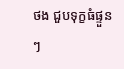ថង ជួបទុក្ខធំផ្ទួនៗ